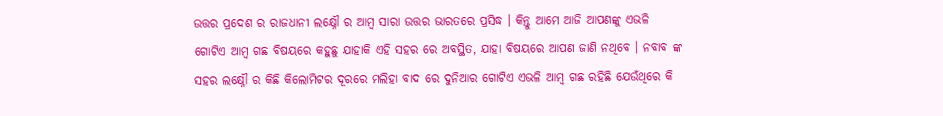ଉତ୍ତର ପ୍ରଦେଶ ର ରାଜଧାନୀ ଲକ୍ଷ୍ନୌ ର ଆମ୍ବ ସାରା ଉତ୍ତର ଭାରତରେ ପ୍ରସିଦ୍ଧ । କିନ୍ତୁ ଆମେ ଆଜି ଆପଣଙ୍କୁ ଏଭଳି ଗୋଟିଏ ଆମ୍ବ ଗଛ ବିଷୟରେ କହୁଛୁ ଯାହାକି ଏହି ସହର ରେ ଅବସ୍ଥିତ, ଯାହା ବିଷୟରେ ଆପଣ ଜାଣି ନଥିବେ । ନବାବ ଙ୍କ ସହର ଲକ୍ଷ୍ନୌ ର କିଛି କିଲୋମିଟର ଦୂରରେ ମଲିହା ବାଦ ରେ ଦୁନିଆର ଗୋଟିଏ ଏଭଳି ଆମ୍ବ ଗଛ ରହିଛି ଯେଉଁଥିରେ କି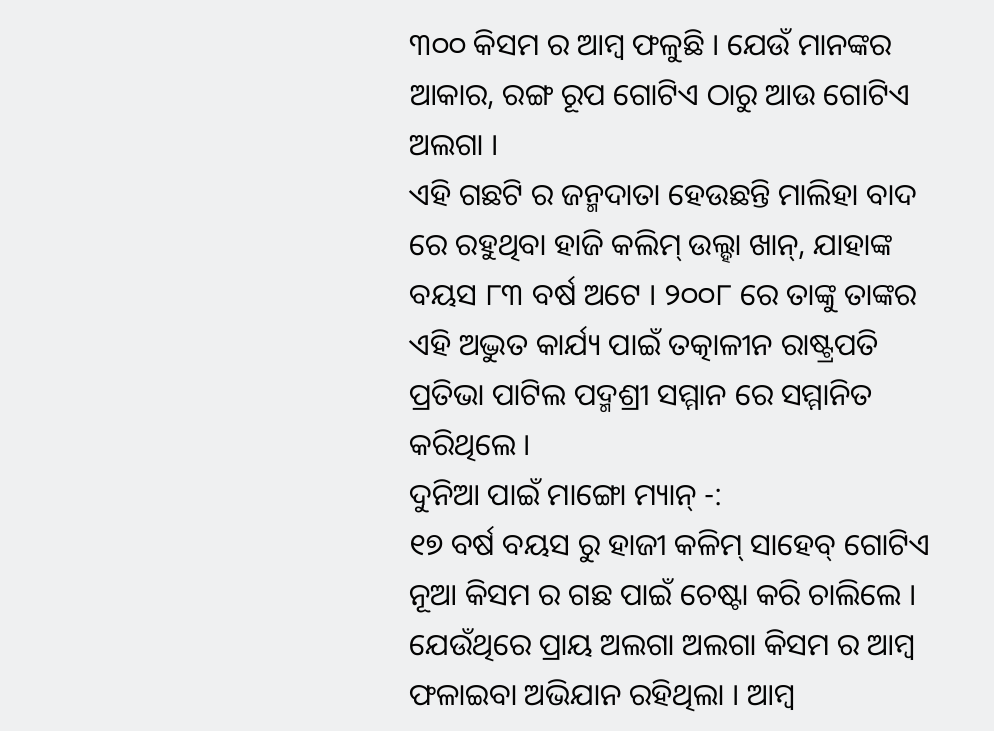୩୦୦ କିସମ ର ଆମ୍ବ ଫଳୁଛି । ଯେଉଁ ମାନଙ୍କର ଆକାର, ରଙ୍ଗ ରୂପ ଗୋଟିଏ ଠାରୁ ଆଉ ଗୋଟିଏ ଅଲଗା ।
ଏହି ଗଛଟି ର ଜନ୍ମଦାତା ହେଉଛନ୍ତି ମାଲିହା ବାଦ ରେ ରହୁଥିବା ହାଜି କଲିମ୍ ଉଲ୍ହା ଖାନ୍, ଯାହାଙ୍କ ବୟସ ୮୩ ବର୍ଷ ଅଟେ । ୨୦୦୮ ରେ ତାଙ୍କୁ ତାଙ୍କର ଏହି ଅଦ୍ଭୁତ କାର୍ଯ୍ୟ ପାଇଁ ତତ୍କାଳୀନ ରାଷ୍ଟ୍ରପତି ପ୍ରତିଭା ପାଟିଲ ପଦ୍ମଶ୍ରୀ ସମ୍ମାନ ରେ ସମ୍ମାନିତ କରିଥିଲେ ।
ଦୁନିଆ ପାଇଁ ମାଙ୍ଗୋ ମ୍ୟାନ୍ -:
୧୭ ବର୍ଷ ବୟସ ରୁ ହାଜୀ କଳିମ୍ ସାହେବ୍ ଗୋଟିଏ ନୂଆ କିସମ ର ଗଛ ପାଇଁ ଚେଷ୍ଟା କରି ଚାଲିଲେ । ଯେଉଁଥିରେ ପ୍ରାୟ ଅଲଗା ଅଲଗା କିସମ ର ଆମ୍ବ ଫଳାଇବା ଅଭିଯାନ ରହିଥିଲା । ଆମ୍ବ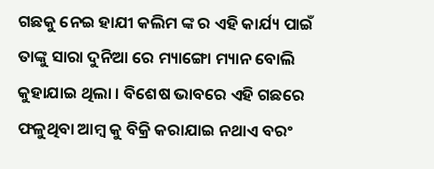ଗଛକୁ ନେଇ ହାଯୀ କଲିମ ଙ୍କ ର ଏହି କାର୍ଯ୍ୟ ପାଇଁ ତାଙ୍କୁ ସାରା ଦୁନିଆ ରେ ମ୍ୟାଙ୍ଗୋ ମ୍ୟାନ ବୋଲି କୁହାଯାଇ ଥିଲା । ବିଶେଷ ଭାବରେ ଏହି ଗଛରେ ଫଳୁଥିବା ଆମ୍ବ କୁ ବିକ୍ରି କରାଯାଇ ନଥାଏ ବରଂ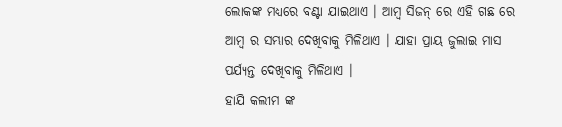ଲୋକଙ୍କ ମଧ୍ୟରେ ବଣ୍ଟା ଯାଇଥାଏ । ଆମ୍ବ ସିଜନ୍ ରେ ଏହି ଗଛ ରେ ଆମ୍ବ ର ସମ୍ଭାର ଦେଖିବାକୁ ମିଳିଥାଏ । ଯାହା ପ୍ରାୟ ଜୁଲାଇ ମାସ ପର୍ଯ୍ୟନ୍ତ ଦେଖିବାକୁ ମିଳିଥାଏ ।
ହାଯି କଲୀମ ଙ୍କ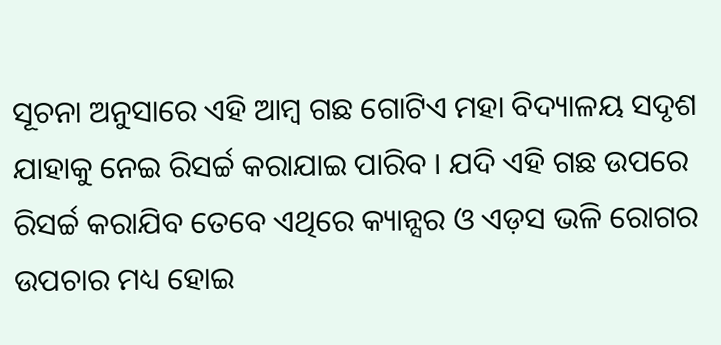ସୂଚନା ଅନୁସାରେ ଏହି ଆମ୍ବ ଗଛ ଗୋଟିଏ ମହା ବିଦ୍ୟାଳୟ ସଦୃଶ ଯାହାକୁ ନେଇ ରିସର୍ଚ୍ଚ କରାଯାଇ ପାରିବ । ଯଦି ଏହି ଗଛ ଉପରେ ରିସର୍ଚ୍ଚ କରାଯିବ ତେବେ ଏଥିରେ କ୍ୟାନ୍ସର ଓ ଏଡ଼ସ ଭଳି ରୋଗର ଉପଚାର ମଧ୍ୟ ହୋଇ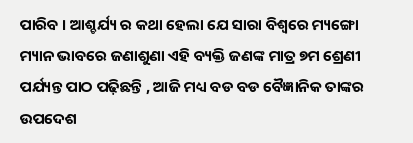ପାରିବ । ଆଶ୍ଚର୍ଯ୍ୟ ର କଥା ହେଲା ଯେ ସାରା ବିଶ୍ୱରେ ମ୍ୟଙ୍ଗୋ ମ୍ୟାନ ଭାବରେ ଜଣାଶୁଣା ଏହି ବ୍ୟକ୍ତି ଜଣଙ୍କ ମାତ୍ର ୭ମ ଶ୍ରେଣୀ ପର୍ଯ୍ୟନ୍ତ ପାଠ ପଢ଼ିଛନ୍ତି , ଆଜି ମଧ୍ୟ ବଡ ବଡ ବୈଜ୍ଞାନିକ ତାଙ୍କର ଉପଦେଶ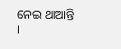ନେଇ ଥାଆନ୍ତି ।